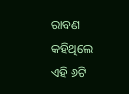ରାବଣ କହିଥିଲେ ଏହି ୬ଟି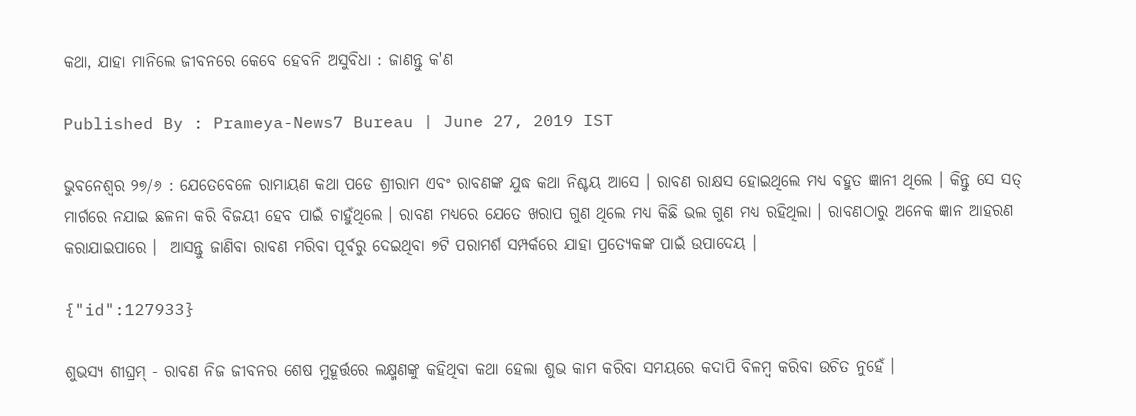କଥା, ଯାହା ମାନିଲେ ଜୀବନରେ କେବେ ହେବନି ଅସୁବିଧା : ଜାଣନ୍ତୁ କ'ଣ

Published By : Prameya-News7 Bureau | June 27, 2019 IST

ଭୁବନେଶ୍ୱର ୨୭/୬ : ଯେତେବେଳେ ରାମାୟଣ କଥା ପଡେ ଶ୍ରୀରାମ ଏବଂ ରାବଣଙ୍କ ଯୁଦ୍ଧ କଥା ନିଶ୍ଚୟ ଆସେ । ରାବଣ ରାକ୍ଷସ ହୋଇଥିଲେ ମଧ୍ୟ ବହୁତ ଜ୍ଞାନୀ ଥିଲେ । କିନ୍ତୁ ସେ ସତ୍ ମାର୍ଗରେ ନଯାଇ ଛଳନା କରି ବିଜୟୀ ହେବ ପାଇଁ ଚାହୁଁଥିଲେ । ରାବଣ ମଧ୍ୟରେ ଯେତେ ଖରାପ ଗୁଣ ଥିଲେ ମଧ୍ୟ କିଛି ଭଲ ଗୁଣ ମଧ୍ୟ ରହିଥିଲା । ରାବଣଠାରୁ ଅନେକ ଜ୍ଞାନ ଆହରଣ କରାଯାଇପାରେ ।  ଆସନ୍ତୁ ଜାଣିବା ରାବଣ ମରିବା ପୂର୍ବରୁ ଦେଇଥିବା ୭ଟି ପରାମର୍ଶ ସମ୍ପର୍କରେ ଯାହା ପ୍ରତ୍ୟେକଙ୍କ ପାଇଁ ଉପାଦେୟ ।

{"id":127933}

ଶୁଭସ୍ୟ ଶୀଘ୍ରମ୍ - ରାବଣ ନିଜ ଜୀବନର ଶେଷ ମୁହୂର୍ତ୍ତରେ ଲକ୍ଷ୍ମଣଙ୍କୁ କହିଥିବା କଥା ହେଲା ଶୁଭ କାମ କରିବା ସମୟରେ କଦାପି ବିଳମ୍ବ କରିବା ଉଚିତ ନୁହେଁ ।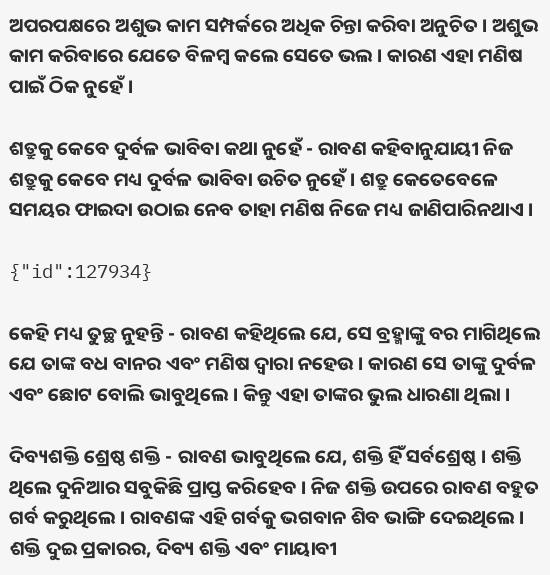ଅପରପକ୍ଷରେ ଅଶୁଭ କାମ ସମ୍ପର୍କରେ ଅଧିକ ଚିନ୍ତା କରିବା ଅନୁଚିତ । ଅଶୁଭ କାମ କରିବାରେ ଯେତେ ବିଳମ୍ବ କଲେ ସେତେ ଭଲ । କାରଣ ଏହା ମଣିଷ ପାଇଁ ଠିକ ନୁହେଁ ।

ଶତ୍ରୁକୁ କେବେ ଦୁର୍ବଳ ଭାବିବା କଥା ନୁହେଁ - ରାବଣ କହିବାନୁଯାୟୀ ନିଜ ଶତ୍ରୁକୁ କେବେ ମଧ୍ୟ ଦୁର୍ବଳ ଭାବିବା ଉଚିତ ନୁହେଁ । ଶତ୍ରୁ କେତେବେଳେ ସମୟର ଫାଇଦା ଉଠାଇ ନେବ ତାହା ମଣିଷ ନିଜେ ମଧ୍ୟ ଜାଣିପାରିନଥାଏ ।

{"id":127934}

କେହି ମଧ୍ୟ ତୁଚ୍ଛ ନୁହନ୍ତି - ରାବଣ କହିଥିଲେ ଯେ, ସେ ବ୍ରହ୍ମାଙ୍କୁ ବର ମାଗିଥିଲେ ଯେ ତାଙ୍କ ବଧ ବାନର ଏବଂ ମଣିଷ ଦ୍ୱାରା ନହେଉ । କାରଣ ସେ ତାଙ୍କୁ ଦୁର୍ବଳ ଏବଂ ଛୋଟ ବୋଲି ଭାବୁଥିଲେ । କିନ୍ତୁ ଏହା ତାଙ୍କର ଭୁଲ ଧାରଣା ଥିଲା ।

ଦିବ୍ୟଶକ୍ତି ଶ୍ରେଷ୍ଠ ଶକ୍ତି - ରାବଣ ଭାବୁଥିଲେ ଯେ, ଶକ୍ତି ହିଁ ସର୍ବଶ୍ରେଷ୍ଠ । ଶକ୍ତି ଥିଲେ ଦୁନିଆର ସବୁକିଛି ପ୍ରାପ୍ତ କରିହେବ । ନିଜ ଶକ୍ତି ଉପରେ ରାବଣ ବହୁତ ଗର୍ବ କରୁଥିଲେ । ରାବଣଙ୍କ ଏହି ଗର୍ବକୁ ଭଗବାନ ଶିବ ଭାଙ୍ଗି ଦେଇଥିଲେ । ଶକ୍ତି ଦୁଇ ପ୍ରକାରର, ଦିବ୍ୟ ଶକ୍ତି ଏବଂ ମାୟାବୀ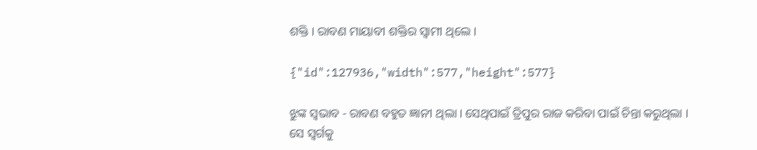ଶକ୍ତି । ରାବଣ ମାୟାବୀ ଶକ୍ତିର ସ୍ୱାମୀ ଥିଲେ ।

{"id":127936,"width":577,"height":577}

ଝୁଙ୍କ ସ୍ୱଭାବ - ରାବଣ ବହୁତ ଜ୍ଞାନୀ ଥିଲା । ସେଥିପାଇଁ ତ୍ରିପୁର ରାଜ କରିବା ପାଇଁ ଚିନ୍ତା କରୁଥିଲା । ସେ ସ୍ୱର୍ଗକୁ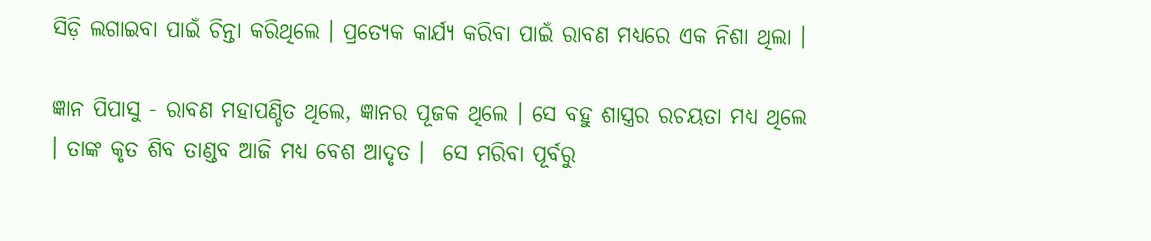ସିଡ଼ି ଲଗାଇବା ପାଇଁ ଚିନ୍ତା କରିଥିଲେ । ପ୍ରତ୍ୟେକ କାର୍ଯ୍ୟ କରିବା ପାଇଁ ରାବଣ ମଧ୍ୟରେ ଏକ ନିଶା ଥିଲା ।

ଜ୍ଞାନ ପିପାସୁ - ରାବଣ ମହାପଣ୍ଡିତ ଥିଲେ, ଜ୍ଞାନର ପୂଜକ ଥିଲେ । ସେ ବହୁ ଶାସ୍ତ୍ରର ରଚୟତା ମଧ୍ୟ ଥିଲେ । ତାଙ୍କ କୃତ ଶିବ ତାଣ୍ଡବ ଆଜି ମଧ୍ୟ ବେଶ ଆଦୃତ ।  ସେ ମରିବା ପୂର୍ବରୁ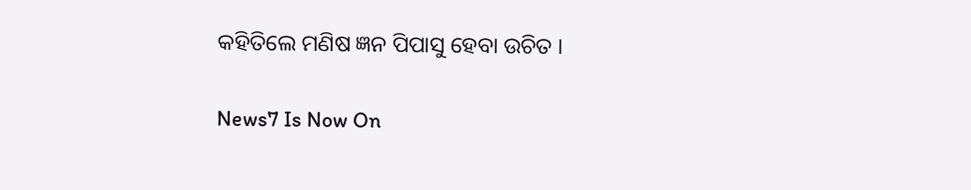କହିତିଲେ ମଣିଷ ଜ୍ଞନ ପିପାସୁ ହେବା ଉଚିତ ।

News7 Is Now On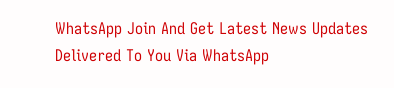WhatsApp Join And Get Latest News Updates Delivered To You Via WhatsApp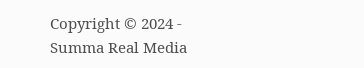Copyright © 2024 - Summa Real Media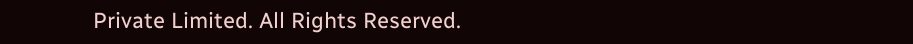Private Limited. All Rights Reserved.